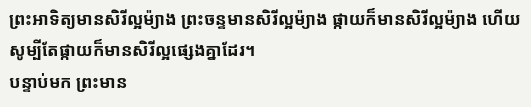ព្រះអាទិត្យមានសិរីល្អម៉្យាង ព្រះចន្ទមានសិរីល្អម៉្យាង ផ្កាយក៏មានសិរីល្អម៉្យាង ហើយសូម្បីតែផ្កាយក៏មានសិរីល្អផ្សេងគ្នាដែរ។
បន្ទាប់មក ព្រះមាន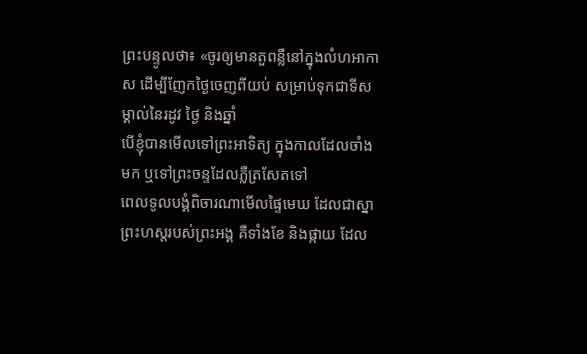ព្រះបន្ទូលថា៖ «ចូរឲ្យមានតួពន្លឺនៅក្នុងលំហអាកាស ដើម្បីញែកថ្ងៃចេញពីយប់ សម្រាប់ទុកជាទីសម្គាល់នៃរដូវ ថ្ងៃ និងឆ្នាំ
បើខ្ញុំបានមើលទៅព្រះអាទិត្យ ក្នុងកាលដែលចាំងមក ឬទៅព្រះចន្ទដែលភ្លឺត្រសែតទៅ
ពេលទូលបង្គំពិចារណាមើលផ្ទៃមេឃ ដែលជាស្នាព្រះហស្តរបស់ព្រះអង្គ គឺទាំងខែ និងផ្កាយ ដែល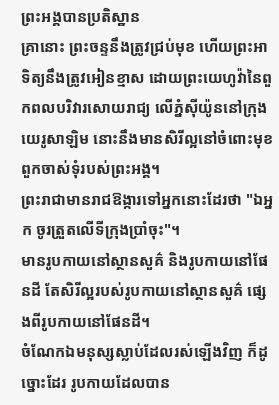ព្រះអង្គបានប្រតិស្ឋាន
គ្រានោះ ព្រះចន្ទនឹងត្រូវជ្រប់មុខ ហើយព្រះអាទិត្យនឹងត្រូវអៀនខ្មាស ដោយព្រះយេហូវ៉ានៃពួកពលបរិវារសោយរាជ្យ លើភ្នំស៊ីយ៉ូននៅក្រុងយេរូសាឡិម នោះនឹងមានសិរីល្អនៅចំពោះមុខ ពួកចាស់ទុំរបស់ព្រះអង្គ។
ព្រះរាជាមានរាជឱង្ការទៅអ្នកនោះដែរថា "ឯអ្នក ចូរត្រួតលើទីក្រុងប្រាំចុះ"។
មានរូបកាយនៅស្ថានសួគ៌ និងរូបកាយនៅផែនដី តែសិរីល្អរបស់រូបកាយនៅស្ថានសួគ៌ ផ្សេងពីរូបកាយនៅផែនដី។
ចំណែកឯមនុស្សស្លាប់ដែលរស់ឡើងវិញ ក៏ដូច្នោះដែរ រូបកាយដែលបាន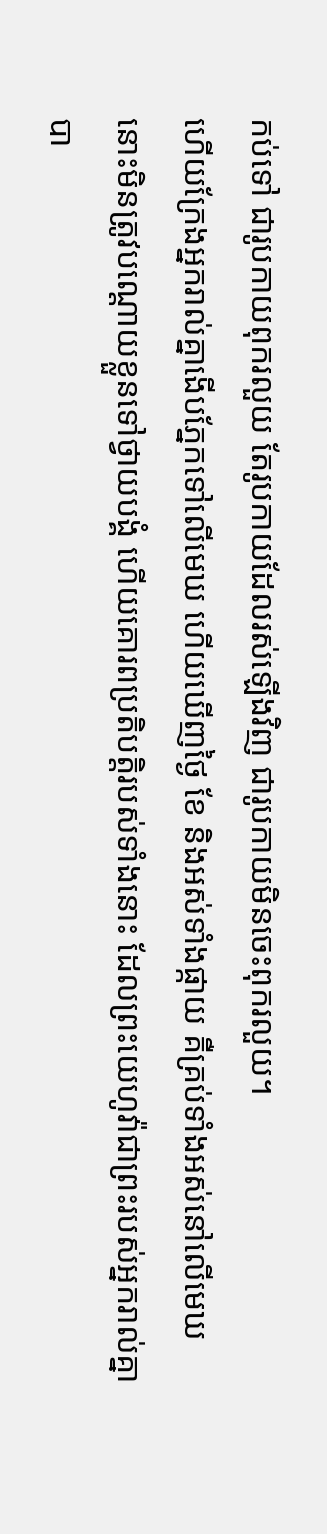កប់ទៅ ជារូបកាយពុករលួយ តែរូបកាយដែលរស់ឡើងវិញ ជារូបកាយមិនចេះពុករលួយ។
ហើយក្រែងអ្នករាល់គ្នាងើបភ្នែកទៅលើមេឃ ហើយឃើញថ្ងៃ ខែ និងអស់ទាំងផ្កាយ គឺគ្រប់ទាំងអស់នៅលើមេឃ នោះមិនត្រូវបណ្ដោយខ្លួនទៅថ្វាយបង្គំ ហើយគោរពប្រតិបត្តិរបស់ទាំងនោះ ដែលព្រះយេហូវ៉ាជាព្រះរបស់អ្នករាល់គ្នាបា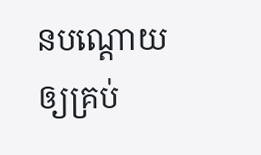នបណ្ដោយឲ្យគ្រប់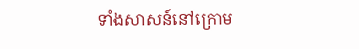ទាំងសាសន៍នៅក្រោម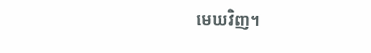មេឃវិញ។